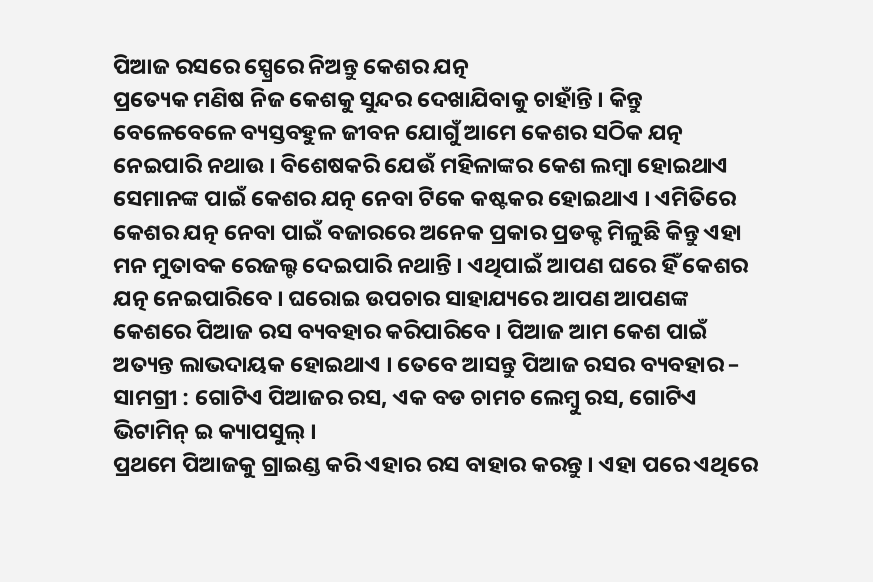ପିଆଜ ରସରେ ସ୍ପ୍ରେରେ ନିଅନ୍ତୁ କେଶର ଯତ୍ନ
ପ୍ରତ୍ୟେକ ମଣିଷ ନିଜ କେଶକୁ ସୁନ୍ଦର ଦେଖାଯିବାକୁ ଚାହାଁନ୍ତି । କିନ୍ତୁ ବେଳେବେଳେ ବ୍ୟସ୍ତବହୁଳ ଜୀବନ ଯୋଗୁଁ ଆମେ କେଶର ସଠିକ ଯତ୍ନ ନେଇପାରି ନଥାଉ । ବିଶେଷକରି ଯେଉଁ ମହିଳାଙ୍କର କେଶ ଲମ୍ବା ହୋଇଥାଏ ସେମାନଙ୍କ ପାଇଁ କେଶର ଯତ୍ନ ନେବା ଟିକେ କଷ୍ଟକର ହୋଇଥାଏ । ଏମିତିରେ କେଶର ଯତ୍ନ ନେବା ପାଇଁ ବଜାରରେ ଅନେକ ପ୍ରକାର ପ୍ରଡକ୍ଟ ମିଳୁଛି କିନ୍ତୁ ଏହା ମନ ମୁତାବକ ରେଜଲ୍ଟ ଦେଇପାରି ନଥାନ୍ତି । ଏଥିପାଇଁ ଆପଣ ଘରେ ହିଁ କେଶର ଯତ୍ନ ନେଇପାରିବେ । ଘରୋଇ ଉପଚାର ସାହାଯ୍ୟରେ ଆପଣ ଆପଣଙ୍କ କେଶରେ ପିଆଜ ରସ ବ୍ୟବହାର କରିପାରିବେ । ପିଆଜ ଆମ କେଶ ପାଇଁ ଅତ୍ୟନ୍ତ ଲାଭଦାୟକ ହୋଇଥାଏ । ତେବେ ଆସନ୍ତୁ ପିଆଜ ରସର ବ୍ୟବହାର –
ସାମଗ୍ରୀ : ଗୋଟିଏ ପିଆଜର ରସ, ଏକ ବଡ ଚାମଚ ଲେମ୍ବୁ ରସ, ଗୋଟିଏ ଭିଟାମିନ୍ ଇ କ୍ୟାପସୁଲ୍ ।
ପ୍ରଥମେ ପିଆଜକୁ ଗ୍ରାଇଣ୍ଡ କରି ଏହାର ରସ ବାହାର କରନ୍ତୁ । ଏହା ପରେ ଏଥିରେ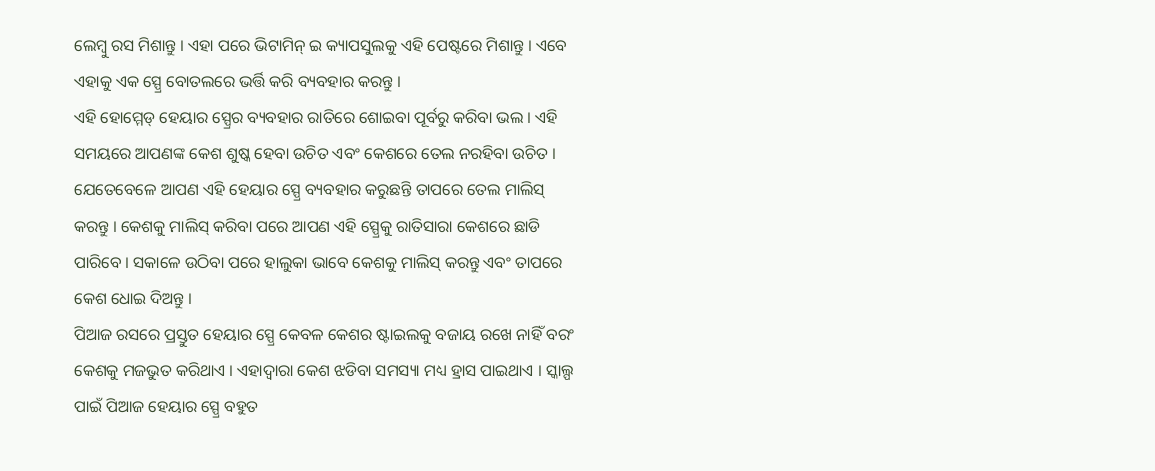ଲେମ୍ବୁ ରସ ମିଶାନ୍ତୁ । ଏହା ପରେ ଭିଟାମିନ୍ ଇ କ୍ୟାପସୁଲକୁ ଏହି ପେଷ୍ଟରେ ମିଶାନ୍ତୁ । ଏବେ ଏହାକୁ ଏକ ସ୍ପ୍ରେ ବୋତଲରେ ଭର୍ତ୍ତି କରି ବ୍ୟବହାର କରନ୍ତୁ ।
ଏହି ହୋମ୍ମେଡ୍ ହେୟାର ସ୍ପ୍ରେର ବ୍ୟବହାର ରାତିରେ ଶୋଇବା ପୂର୍ବରୁ କରିବା ଭଲ । ଏହି ସମୟରେ ଆପଣଙ୍କ କେଶ ଶୁଷ୍କ ହେବା ଉଚିତ ଏବଂ କେଶରେ ତେଲ ନରହିବା ଉଚିତ । ଯେତେବେଳେ ଆପଣ ଏହି ହେୟାର ସ୍ପ୍ରେ ବ୍ୟବହାର କରୁଛନ୍ତି ତାପରେ ତେଲ ମାଲିସ୍ କରନ୍ତୁ । କେଶକୁ ମାଲିସ୍ କରିବା ପରେ ଆପଣ ଏହି ସ୍ପ୍ରେକୁ ରାତିସାରା କେଶରେ ଛାଡି ପାରିବେ । ସକାଳେ ଉଠିବା ପରେ ହାଲୁକା ଭାବେ କେଶକୁ ମାଲିସ୍ କରନ୍ତୁ ଏବଂ ତାପରେ କେଶ ଧୋଇ ଦିଅନ୍ତୁ ।
ପିଆଜ ରସରେ ପ୍ରସ୍ତୁତ ହେୟାର ସ୍ପ୍ରେ କେବଳ କେଶର ଷ୍ଟାଇଲକୁ ବଜାୟ ରଖେ ନାହିଁ ବରଂ କେଶକୁ ମଜଭୁତ କରିଥାଏ । ଏହାଦ୍ବାରା କେଶ ଝଡିବା ସମସ୍ୟା ମଧ୍ୟ ହ୍ରାସ ପାଇଥାଏ । ସ୍କାଲ୍ପ ପାଇଁ ପିଆଜ ହେୟାର ସ୍ପ୍ରେ ବହୁତ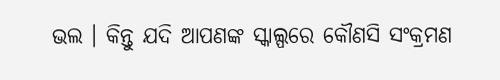ଭଲ । କିନ୍ତୁ ଯଦି ଆପଣଙ୍କ ସ୍କାଲ୍ପରେ କୌଣସି ସଂକ୍ରମଣ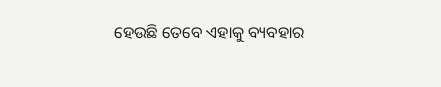ହେଉଛି ତେବେ ଏହାକୁ ବ୍ୟବହାର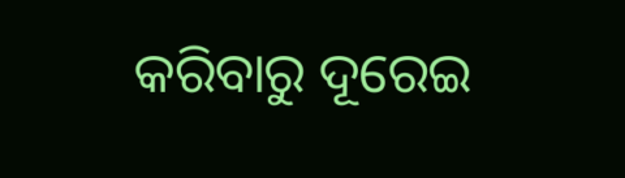କରିବାରୁ ଦୂରେଇ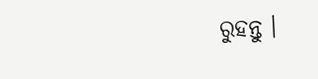ରୁହନ୍ତୁ ।